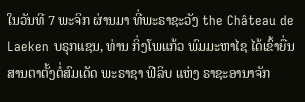ໃນວັນທີ 7 ພະຈິກ ຜ່ານມາ ທີ່ພະຣາຊະວັງ the Château de Laeken ບຣຸກແຊນ, ທ່ານ ກິ່ງໂພແກ້ວ ພົມມະຫາໄຊ ໄດ້ເຂົ້າຍື່ນສານຕາຕັ້ງຕໍ່ສົມເດັດ ພະຣາຊາ ຟີລິບ ແຫ່ງ ຣາຊະອານາຈັກ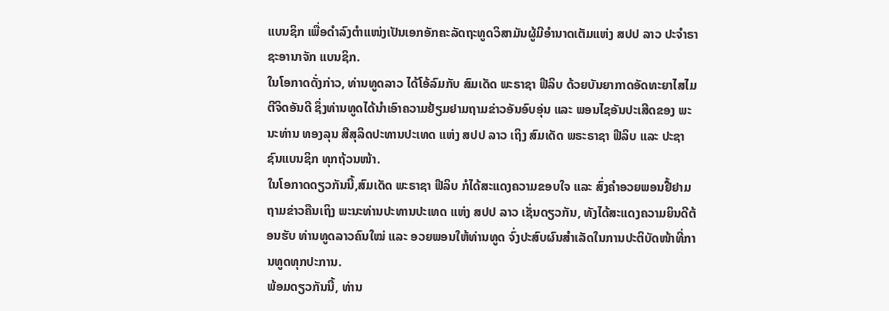ແບນຊິກ ເພື່ອດຳລົງຕຳແໜ່ງເປັນເອກອັກຄະລັດຖະທູດວິສາມັນຜູ້ມີອຳນາດເຕັມແຫ່ງ ສປປ ລາວ ປະຈຳຣາຊະອານາຈັກ ແບນຊິກ.
ໃນໂອກາດດັ່ງກ່າວ, ທ່ານທູດລາວ ໄດ້ໂອ້ລົມກັບ ສົມເດັດ ພະຣາຊາ ຟີລິບ ດ້ວຍບັນຍາກາດອັດທະຍາໄສໄມຕີຈິດອັນດີ ຊຶ່ງທ່ານທູດໄດ້ນໍາເອົາຄວາມຢ້ຽມຢາມຖາມຂ່າວອັນອົບອຸ່ນ ແລະ ພອນໄຊອັນປະເສີດຂອງ ພະນະທ່ານ ທອງລຸນ ສີສຸລິດປະທານປະເທດ ແຫ່ງ ສປປ ລາວ ເຖິງ ສົມເດັດ ພຣະຣາຊາ ຟີລິບ ແລະ ປະຊາຊົນແບນຊິກ ທຸກຖ້ວນໜ້າ.
ໃນໂອກາດດຽວກັນນີ້,ສົມເດັດ ພະຣາຊາ ຟີລິບ ກໍໄດ້ສະແດງຄວາມຂອບໃຈ ແລະ ສົ່ງຄຳອວຍພອນຢື້ຢາມ ຖາມຂ່າວຄືນເຖິງ ພະນະທ່ານປະທານປະເທດ ແຫ່ງ ສປປ ລາວ ເຊັ່ນດຽວກັນ, ທັງໄດ້ສະແດງຄວາມຍິນດີຕ້ອນຮັບ ທ່ານທູດລາວຄົນໃໝ່ ແລະ ອວຍພອນໃຫ້ທ່ານທູດ ຈົ່ງປະສົບຜົນສຳເລັດໃນການປະຕິບັດໜ້າທີ່ການທູດທຸກປະການ.
ພ້ອມດຽວກັນນີ້, ທ່ານ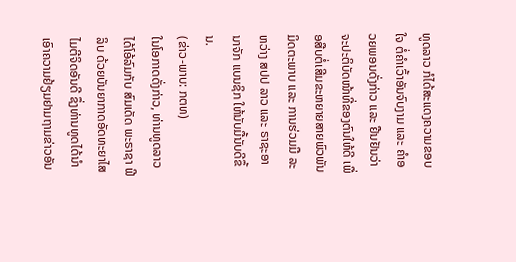ທູດລາວ ກໍໄດ້ສະແດງຄວາມຂອບໃຈ ຕໍ່ຄຳເວົ້າອັນຈົບງາມ ແລະ ຄຳອວຍພອນດັ່ງກ່າວ ແລະ ຢືນຢັນວ່າ ຈະປະຕິບັດໜ້າທີ່ຂອງຕົນໃຫ້ດີ ເພື່ອສືບຕໍ່ເສີມຂະຫຍາຍສາຍພົວພັນມິດຕະພາບ ແລະ ການຮ່ວມມື ລະຫວ່າງ ສປປ ລາວ ແລະ ຣາຊະອານາຈັກ ແບນຊິກ ໃຫ້ນັບມື້ນັບດີຂຶ້ນ.
(ຂ່າວ-ພາບ: ກຕທ)
ໃນໂອກາດດັ່ງກ່າວ, ທ່ານທູດລາວ ໄດ້ໂອ້ລົມກັບ ສົມເດັດ ພະຣາຊາ ຟີລິບ ດ້ວຍບັນຍາກາດອັດທະຍາໄສໄມຕີຈິດອັນດີ ຊຶ່ງທ່ານທູດໄດ້ນໍາເອົາຄວາມຢ້ຽມຢາມຖາມຂ່າວອັນ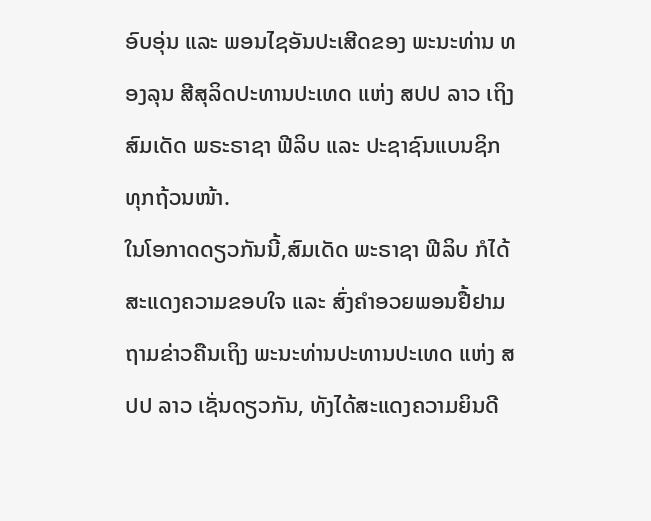ອົບອຸ່ນ ແລະ ພອນໄຊອັນປະເສີດຂອງ ພະນະທ່ານ ທອງລຸນ ສີສຸລິດປະທານປະເທດ ແຫ່ງ ສປປ ລາວ ເຖິງ ສົມເດັດ ພຣະຣາຊາ ຟີລິບ ແລະ ປະຊາຊົນແບນຊິກ ທຸກຖ້ວນໜ້າ.
ໃນໂອກາດດຽວກັນນີ້,ສົມເດັດ ພະຣາຊາ ຟີລິບ ກໍໄດ້ສະແດງຄວາມຂອບໃຈ ແລະ ສົ່ງຄຳອວຍພອນຢື້ຢາມ ຖາມຂ່າວຄືນເຖິງ ພະນະທ່ານປະທານປະເທດ ແຫ່ງ ສປປ ລາວ ເຊັ່ນດຽວກັນ, ທັງໄດ້ສະແດງຄວາມຍິນດີ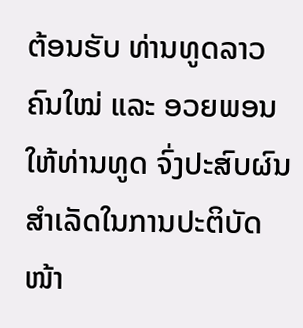ຕ້ອນຮັບ ທ່ານທູດລາວຄົນໃໝ່ ແລະ ອວຍພອນໃຫ້ທ່ານທູດ ຈົ່ງປະສົບຜົນສຳເລັດໃນການປະຕິບັດໜ້າ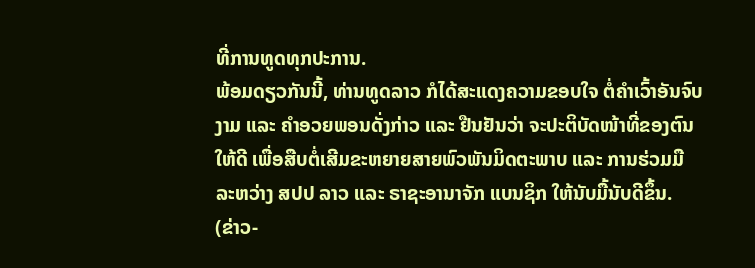ທີ່ການທູດທຸກປະການ.
ພ້ອມດຽວກັນນີ້, ທ່ານທູດລາວ ກໍໄດ້ສະແດງຄວາມຂອບໃຈ ຕໍ່ຄຳເວົ້າອັນຈົບງາມ ແລະ ຄຳອວຍພອນດັ່ງກ່າວ ແລະ ຢືນຢັນວ່າ ຈະປະຕິບັດໜ້າທີ່ຂອງຕົນໃຫ້ດີ ເພື່ອສືບຕໍ່ເສີມຂະຫຍາຍສາຍພົວພັນມິດຕະພາບ ແລະ ການຮ່ວມມື ລະຫວ່າງ ສປປ ລາວ ແລະ ຣາຊະອານາຈັກ ແບນຊິກ ໃຫ້ນັບມື້ນັບດີຂຶ້ນ.
(ຂ່າວ-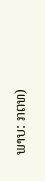ພາບ: ກຕທ)